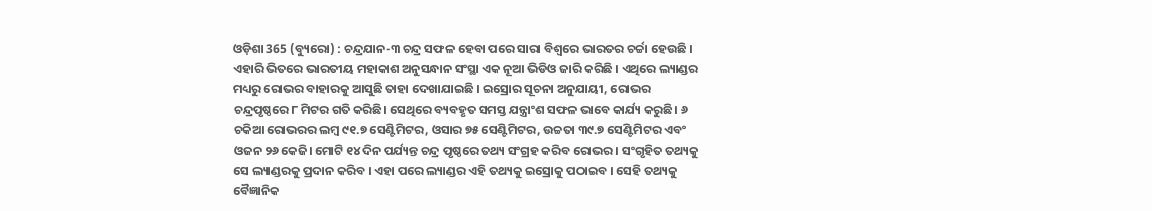ଓଡ଼ିଶା 365 (ବ୍ୟୁରୋ) : ଚନ୍ଦ୍ରଯାନ-୩ ଚନ୍ଦ୍ର ସଫଳ ହେବା ପରେ ସାରା ବିଶ୍ୱରେ ଭାରତର ଚର୍ଚ୍ଚା ହେଉଛି । ଏହାରି ଭିତରେ ଭାରତୀୟ ମହାକାଶ ଅନୁସନ୍ଧାନ ସଂସ୍ଥା ଏକ ନୂଆ ଭିଡିଓ ଜାରି କରିଛି । ଏଥିରେ ଲ୍ୟାଣ୍ଡର ମଧ୍ୟରୁ ରୋଭର ବାହାରକୁ ଆସୁଛି ତାହା ଦେଖାଯାଇଛି । ଇସ୍ରୋର ସୂଚନା ଅନୁଯାୟୀ, ରୋଭର ଚନ୍ଦ୍ରପୃଷ୍ଠରେ ୮ ମିଟର ଗତି କରିଛି। ସେଥିରେ ବ୍ୟବହୃତ ସମସ୍ତ ଯନ୍ତ୍ରାଂଶ ସଫଳ ଭାବେ କାର୍ଯ୍ୟ କରୁଛି। ୬ ଚକିଆ ରୋଭରର ଲମ୍ବ ୯୧.୭ ସେଣ୍ଟିମିଟର, ଓସାର ୭୫ ସେଣ୍ଟିମିଟର, ଉଚ୍ଚତା ୩୯.୭ ସେଣ୍ଟିମିଟର ଏବଂ ଓଜନ ୨୬ କେଜି। ମୋଟି ୧୪ ଦିନ ପର୍ଯ୍ୟନ୍ତ ଚନ୍ଦ୍ର ପୃଷ୍ଠରେ ତଥ୍ୟ ସଂଗ୍ରହ କରିବ ରୋଭର । ସଂଗୃହିତ ତଥ୍ୟକୁ ସେ ଲ୍ୟାଣ୍ଡରକୁ ପ୍ରଦାନ କରିବ । ଏହା ପରେ ଲ୍ୟାଣ୍ଡର ଏହି ତଥ୍ୟକୁ ଇସ୍ରୋକୁ ପଠାଇବ । ସେହି ତଥ୍ୟକୁ ବୈଜ୍ଞାନିକ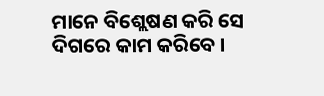ମାନେ ବିଶ୍ଲେଷଣ କରି ସେ ଦିଗରେ କାମ କରିବେ ।